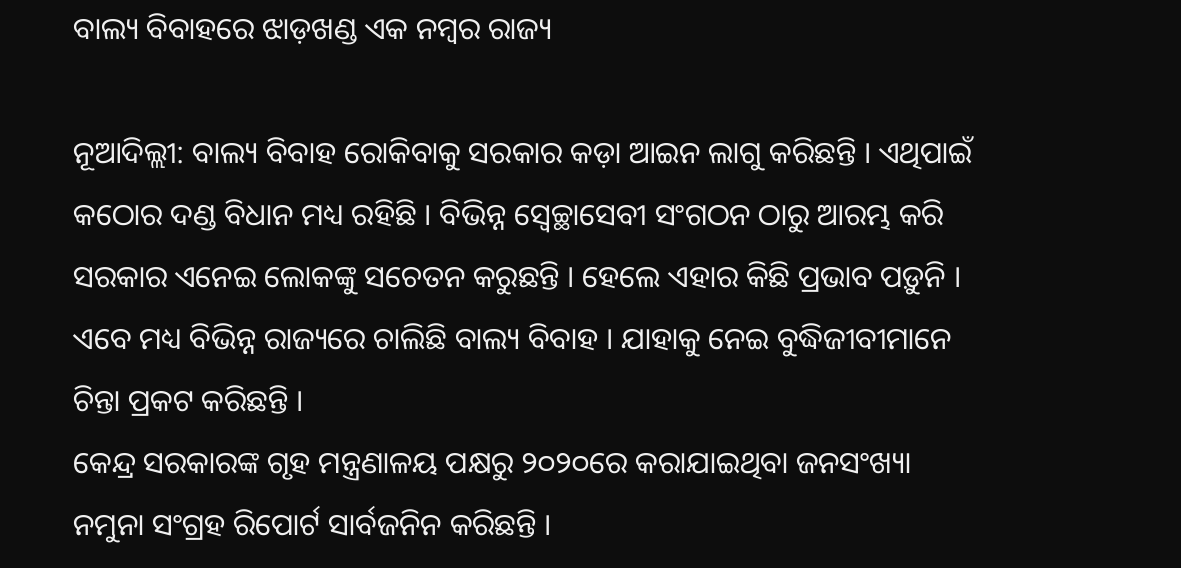ବାଲ୍ୟ ବିବାହରେ ଝାଡ଼ଖଣ୍ଡ ଏକ ନମ୍ବର ରାଜ୍ୟ

ନୂଆଦିଲ୍ଲୀ: ବାଲ୍ୟ ବିବାହ ରୋକିବାକୁ ସରକାର କଡ଼ା ଆଇନ ଲାଗୁ କରିଛନ୍ତି । ଏଥିପାଇଁ କଠୋର ଦଣ୍ଡ ବିଧାନ ମଧ୍ୟ ରହିଛି । ବିଭିନ୍ନ ସ୍ୱେଚ୍ଛାସେବୀ ସଂଗଠନ ଠାରୁ ଆରମ୍ଭ କରି ସରକାର ଏନେଇ ଲୋକଙ୍କୁ ସଚେତନ କରୁଛନ୍ତି । ହେଲେ ଏହାର କିଛି ପ୍ରଭାବ ପଡ଼ୁନି । ଏବେ ମଧ୍ୟ ବିଭିନ୍ନ ରାଜ୍ୟରେ ଚାଲିଛି ବାଲ୍ୟ ବିବାହ । ଯାହାକୁ ନେଇ ବୁଦ୍ଧିଜୀବୀମାନେ ଚିନ୍ତା ପ୍ରକଟ କରିଛନ୍ତି ।
କେନ୍ଦ୍ର ସରକାରଙ୍କ ଗୃହ ମନ୍ତ୍ରଣାଳୟ ପକ୍ଷରୁ ୨୦୨୦ରେ କରାଯାଇଥିବା ଜନସଂଖ୍ୟା ନମୁନା ସଂଗ୍ରହ ରିପୋର୍ଟ ସାର୍ବଜନିନ କରିଛନ୍ତି ।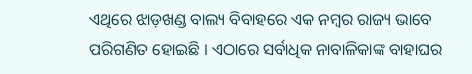ଏଥିରେ ଝାଡ଼ଖଣ୍ଡ ବାଲ୍ୟ ବିବାହରେ ଏକ ନମ୍ବର ରାଜ୍ୟ ଭାବେ ପରିଗଣିତ ହୋଇଛି । ଏଠାରେ ସର୍ବାଧିକ ନାବାଳିକାଙ୍କ ବାହାଘର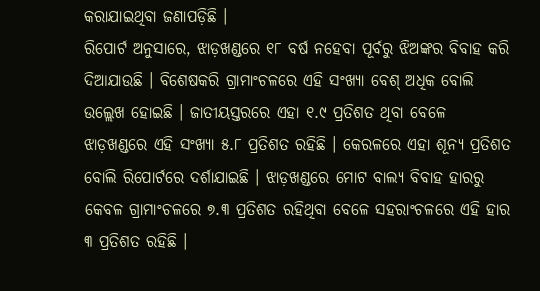କରାଯାଇଥିବା ଜଣାପଡ଼ିଛି ।
ରିପୋର୍ଟ ଅନୁସାରେ, ଝାଡ଼ଖଣ୍ଡରେ ୧୮ ବର୍ଷ ନହେବା ପୂର୍ବରୁ ଝିଅଙ୍କର ବିବାହ କରି ଦିଆଯାଉଛି । ବିଶେଷକରି ଗ୍ରାମାଂଚଳରେ ଏହି ସଂଖ୍ୟା ବେଶ୍ ଅଧିକ ବୋଲି ଉଲ୍ଲେଖ ହୋଇଛି । ଜାତୀୟସ୍ତରରେ ଏହା ୧.୯ ପ୍ରତିଶତ ଥିବା ବେଳେ ଝାଡ଼ଖଣ୍ଡରେ ଏହି ସଂଖ୍ୟା ୫.୮ ପ୍ରତିଶତ ରହିଛି । କେରଳରେ ଏହା ଶୂନ୍ୟ ପ୍ରତିଶତ ବୋଲି ରିପୋର୍ଟରେ ଦର୍ଶାଯାଇଛି । ଝାଡ଼ଖଣ୍ଡରେ ମୋଟ ବାଲ୍ୟ ବିବାହ ହାରରୁ କେବଳ ଗ୍ରାମାଂଚଳରେ ୭.୩ ପ୍ରତିଶତ ରହିଥିବା ବେଳେ ସହରାଂଚଳରେ ଏହି ହାର ୩ ପ୍ରତିଶତ ରହିଛି ।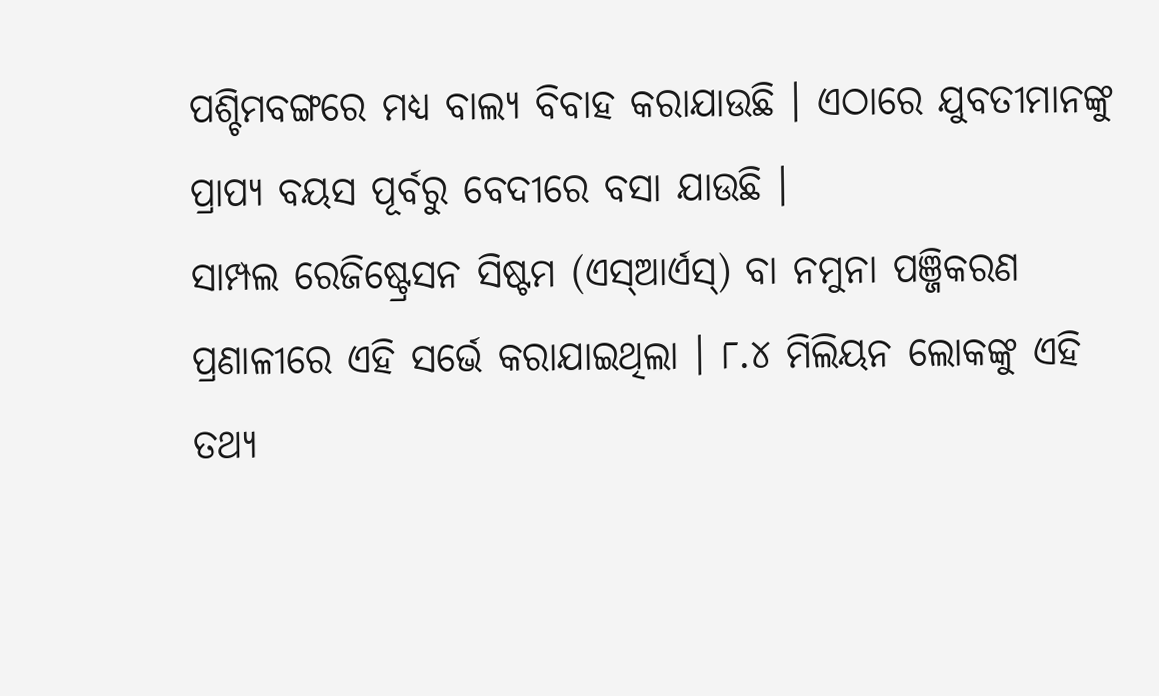ପଶ୍ଚିମବଙ୍ଗରେ ମଧ୍ୟ ବାଲ୍ୟ ବିବାହ କରାଯାଉଛି । ଏଠାରେ ଯୁବତୀମାନଙ୍କୁ ପ୍ରାପ୍ୟ ବୟସ ପୂର୍ବରୁ ବେଦୀରେ ବସା ଯାଉଛି ।
ସାମ୍ପଲ ରେଜିଷ୍ଟ୍ରେସନ ସିଷ୍ଟମ (ଏସ୍ଆର୍ଏସ୍) ବା ନମୁନା ପଞ୍ଜିକରଣ ପ୍ରଣାଳୀରେ ଏହି ସର୍ଭେ କରାଯାଇଥିଲା । ୮.୪ ମିଲିୟନ ଲୋକଙ୍କୁ ଏହି ତଥ୍ୟ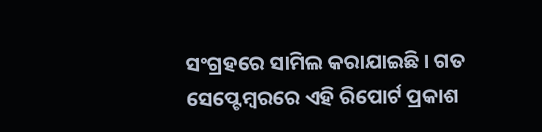ସଂଗ୍ରହରେ ସାମିଲ କରାଯାଇଛି । ଗତ ସେପ୍ଟେମ୍ବରରେ ଏହି ରିପୋର୍ଟ ପ୍ରକାଶ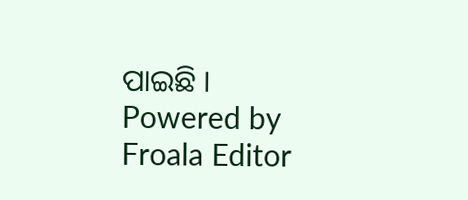ପାଇଛି ।
Powered by Froala Editor